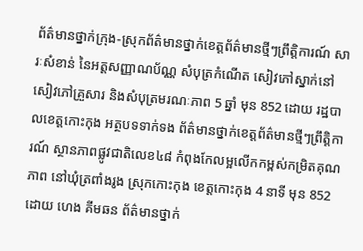ព័ត៌មានថ្នាក់ក្រុង-ស្រុកព័ត៌មានថ្នាក់ខេត្តព័ត៌មានថ្មីៗព្រឹត្តិការណ៍ សារៈសំខាន់ នៃអត្តសញ្ញាណប័ណ្ណ សំបុត្រកំណើត សៀវភៅស្នាក់នៅ សៀវភៅគ្រួសារ និងសំបុត្រមរណៈភាព 5 ឆ្នាំ មុន 852 ដោយ រដ្ឋបាលខេត្តកោះកុង អត្ថបទទាក់ទង ព័ត៌មានថ្នាក់ខេត្តព័ត៌មានថ្មីៗព្រឹត្តិការណ៍ ស្ថានភាពផ្លូវជាតិលេខ៤៨ កំពុងកែលម្អលើកកម្ពស់កម្រិតគុណភាព នៅឃុំត្រពាំងរូង ស្រុកកោះកុង ខេត្តកោះកុង 4 នាទី មុន 852 ដោយ ហេង គីមឆន ព័ត៌មានថ្នាក់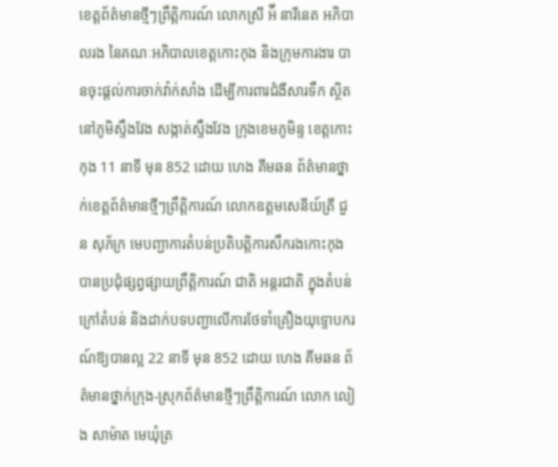ខេត្តព័ត៌មានថ្មីៗព្រឹត្តិការណ៍ លោកស្រី អ៉ី នារីនេត អភិបាលរង នៃគណៈអភិបាលខេត្តកោះកុង និងក្រុមការងារ បានចុះផ្តល់ការចាក់វ៉ាក់សាំង ដើម្បីការពារជំងឺសារទឹក ស្ថិតនៅភូមិស្ទឹងវែង សង្កាត់ស្ទឹងវែង ក្រុងខេមភូមិន្ទ ខេត្តកោះកុង 11 នាទី មុន 852 ដោយ ហេង គីមឆន ព័ត៌មានថ្នាក់ខេត្តព័ត៌មានថ្មីៗព្រឹត្តិការណ៍ លោកឧត្តមសេនីយ៍ត្រី ជួន សុភ័ក្រ មេបញ្ជាការតំបន់ប្រតិបត្តិការសឹករងកោះកុង បានប្រជុំផ្សព្វផ្សាយព្រឹត្តិការណ៍ ជាតិ អន្តរជាតិ ក្នុងតំបន់ ក្រៅតំបន់ និងដាក់បទបញ្ជាលើការថែទាំគ្រឿងយុទ្ទោបករណ៍ឱ្យបានល្អ 22 នាទី មុន 852 ដោយ ហេង គីមឆន ព័ត៌មានថ្នាក់ក្រុង-ស្រុកព័ត៌មានថ្មីៗព្រឹត្តិការណ៍ លោក លៀង សាម៉ាត មេឃុំត្រ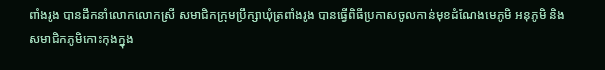ពាំងរូង បានដឹកនាំលោកលោកស្រី សមាជិកក្រុមប្រឹក្សាឃុំត្រពាំងរូង បានធ្វើពិធីប្រកាសចូលកាន់មុខដំណែងមេភូមិ អនុភូមិ និងសមាជិកភូមិកោះកុងក្នុង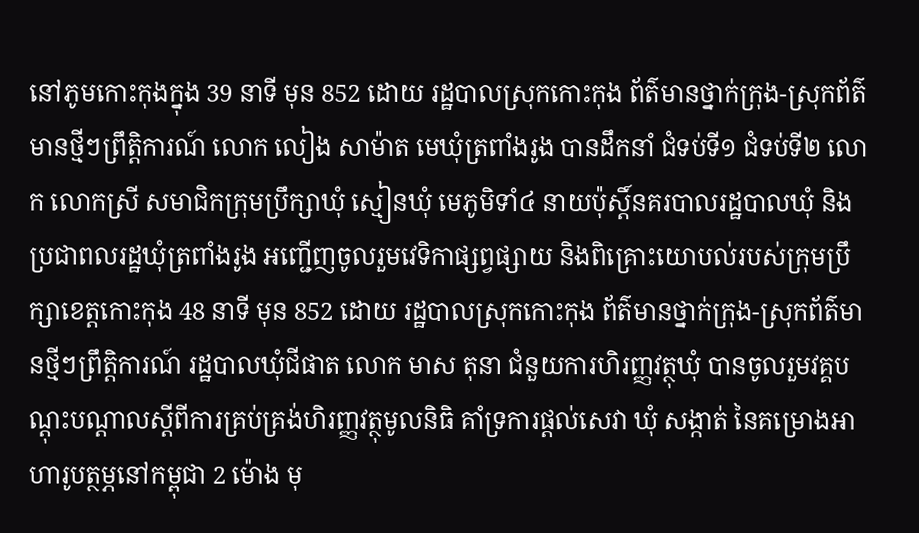នៅភូមកោះកុងក្នុង 39 នាទី មុន 852 ដោយ រដ្ឋបាលស្រុកកោះកុង ព័ត៌មានថ្នាក់ក្រុង-ស្រុកព័ត៌មានថ្មីៗព្រឹត្តិការណ៍ លោក លៀង សាម៉ាត មេឃុំត្រពាំងរូង បានដឹកនាំ ជំទប់ទី១ ជំទប់ទី២ លោក លោកស្រី សមាជិកក្រុមប្រឹក្សាឃុំ ស្មៀនឃុំ មេភូមិទាំ៤ នាយប៉ុស្តិ៍នគរបាលរដ្ឋបាលឃុំ និងប្រជាពលរដ្ឋឃុំត្រពាំងរូង អញ្ជើញចូលរួមវេទិកាផ្សព្វផ្សាយ និងពិគ្រោះយោបល់របស់ក្រុមប្រឹក្សាខេត្តកោះកុង 48 នាទី មុន 852 ដោយ រដ្ឋបាលស្រុកកោះកុង ព័ត៌មានថ្នាក់ក្រុង-ស្រុកព័ត៌មានថ្មីៗព្រឹត្តិការណ៍ រដ្ឋបាលឃុំជីផាត លោក មាស តុនា ជំនួយការហិរញ្ញវត្ថុឃុំ បានចូលរួមវគ្គបណ្ដុះបណ្ដាលស្ដីពីការគ្រប់គ្រង់ហិរញ្ញវត្ថុមូលនិធិ គាំទ្រការផ្ដល់សេវា ឃុំ សង្កាត់ នៃគម្រោងអាហារូបត្ថម្ភនៅកម្ពុជា 2 ម៉ោង មុ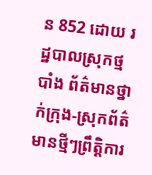ន 852 ដោយ រដ្ឋបាលស្រុកថ្មបាំង ព័ត៌មានថ្នាក់ក្រុង-ស្រុកព័ត៌មានថ្មីៗព្រឹត្តិការ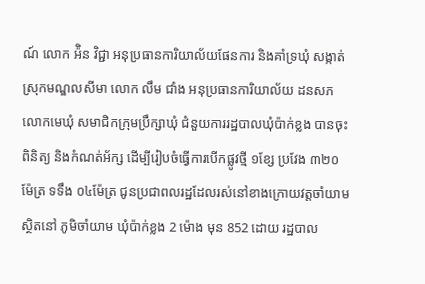ណ៍ លោក អ៉ិន វិជ្ជា អនុប្រធានការិយាល័យផែនការ និងគាំទ្រឃុំ សង្កាត់ ស្រុកមណ្ឌលសីមា លោក លឹម ជាំង អនុប្រធានការិយាល័យ ដនសភ លោកមេឃុំ សមាជិកក្រុមប្រឹក្សាឃុំ ជំនួយការរដ្ឋបាលឃុំប៉ាក់ខ្លង បានចុះពិនិត្យ និងកំណត់អ័ក្ស ដេីម្បីរៀបចំធ្វេីការបេីកផ្លូវថ្មី ១ខ្សែ ប្រវែង ៣២០ម៉ែត្រ ទទឹង ០៤ម៉ែត្រ ជូនប្រជាពលរដ្ឋដែលរស់នៅខាងក្រោយវត្តចាំយាម ស្ថិតនៅ ភូមិចាំយាម ឃុំប៉ាក់ខ្លង 2 ម៉ោង មុន 852 ដោយ រដ្ឋបាល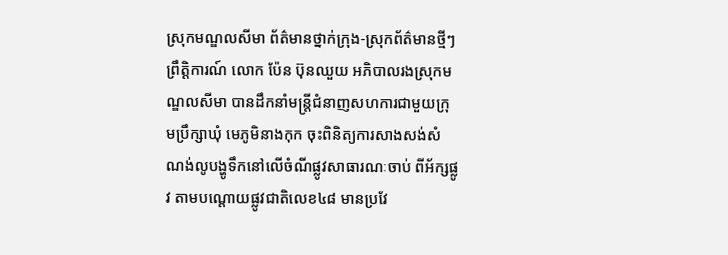ស្រុកមណ្ឌលសីមា ព័ត៌មានថ្នាក់ក្រុង-ស្រុកព័ត៌មានថ្មីៗព្រឹត្តិការណ៍ លោក ប៉ែន ប៊ុនឈួយ អភិបាលរងស្រុកមណ្ឌលសីមា បានដឹកនាំមន្រ្តីជំនាញសហការជាមួយក្រុមប្រឹក្សាឃុំ មេភូមិនាងកុក ចុះពិនិត្យការសាងសង់សំណង់លូបង្ហូទឹកនៅលើចំណីផ្លូវសាធារណៈចាប់ ពីអ័ក្សផ្លូវ តាមបណ្តោយផ្លូវជាតិលេខ៤៨ មានប្រវែ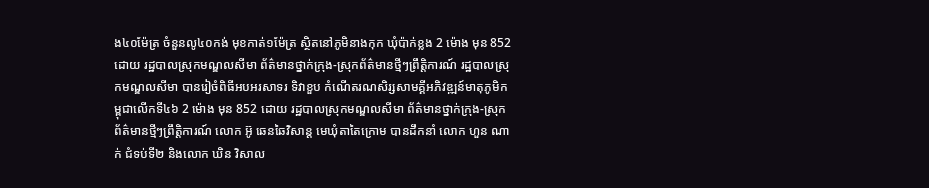ង៤០ម៉ែត្រ ចំនួនលូ៤០កង់ មុខកាត់១ម៉ែត្រ ស្ថិតនៅភូមិនាងកុក ឃុំប៉ាក់ខ្លង 2 ម៉ោង មុន 852 ដោយ រដ្ឋបាលស្រុកមណ្ឌលសីមា ព័ត៌មានថ្នាក់ក្រុង-ស្រុកព័ត៌មានថ្មីៗព្រឹត្តិការណ៍ រដ្ឋបាលស្រុកមណ្ឌលសីមា បានរៀចំពិធីអបអរសាទរ ទិវាខួប កំណើតរណសិរ្សសាមគ្គីអភិវឌ្ឍន៍មាតុភូមិកម្ពុជាលើកទី៤៦ 2 ម៉ោង មុន 852 ដោយ រដ្ឋបាលស្រុកមណ្ឌលសីមា ព័ត៌មានថ្នាក់ក្រុង-ស្រុកព័ត៌មានថ្មីៗព្រឹត្តិការណ៍ លោក អ៊ូ ឆេនឆៃវិសាន្ដ មេឃុំតាតៃក្រោម បានដឹកនាំ លោក ហួន ណាក់ ជំទប់ទី២ និងលោក ឃិន វិសាល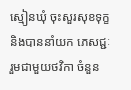ស្មៀនឃុំ ចុះសួរសុខទុក្ខ និងបាននាំយក ភេសជ្ជៈ រួមជាមួយថវិកា ចំនួន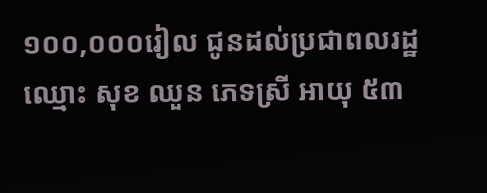១០០,០០០រៀល ជូនដល់ប្រជាពលរដ្ឋ ឈ្មោះ សុខ ឈួន ភេទស្រី អាយុ ៥៣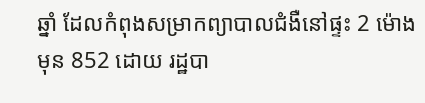ឆ្នាំ ដែលកំពុងសម្រាកព្យាបាលជំងឺនៅផ្ទះ 2 ម៉ោង មុន 852 ដោយ រដ្ឋបា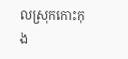លស្រុកកោះកុង